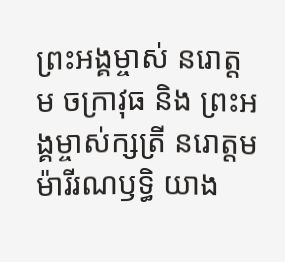ព្រះអង្គម្ចាស់ នរោត្តម ចក្រាវុធ និង ព្រះអង្គម្ចាស់ក្សត្រី នរោត្តម ម៉ារីរណឫទ្ធិ យាង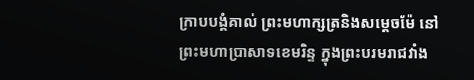ក្រាបបង្គំគាល់ ព្រះមហាក្សត្រនិងសម្ដេចម៉ែ នៅព្រះមហាប្រាសាទខេមរិន្ទ ក្នុងព្រះបរមរាជវាំង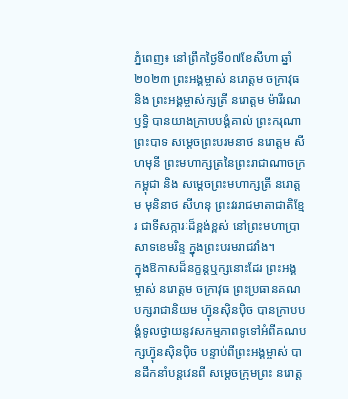ភ្នំពេញ៖ នៅព្រឹកថ្ងៃទី០៧ខែសីហា ឆ្នាំ២០២៣ ព្រះអង្គម្ចាស់ នរោត្តម ចក្រាវុធ និង ព្រះអង្គម្ចាស់ក្សត្រី នរោត្តម ម៉ារីរណឫទ្ធិ បានយាងក្រាបបង្គំគាល់ ព្រះករុណា ព្រះបាទ សម្តេចព្រះបរមនាថ នរោត្តម សីហមុនី ព្រះមហាក្សត្រនៃព្រះរាជាណាចក្រកម្ពុជា និង សម្តេចព្រះមហាក្សត្រី នរោត្តម មុនិនាថ សីហនុ ព្រះវររាជមាតាជាតិខ្មែរ ជាទីសក្ការៈដ៏ខ្ពង់ខ្ពស់ នៅព្រះមហាប្រាសាទខេមរិន្ទ ក្នុងព្រះបរមរាជវាំង។
ក្នុងឱកាសដ៏នក្ខន្តឬក្សនោះដែរ ព្រះអង្គម្ចាស់ នរោត្តម ចក្រាវុធ ព្រះប្រធានគណបក្សរាជានិយម ហ៊្វុនស៊ិនប៉ិច បានក្រាបបង្គំទូលថ្វាយនូវសកម្មភាពទូទៅអំពីគណបក្សហ៊្វុនស៊ិនប៉ិច បន្ទាប់ពីព្រះអង្គម្ចាស់ បានដឹកនាំបន្តវេនពី សម្តេចក្រុមព្រះ នរោត្ត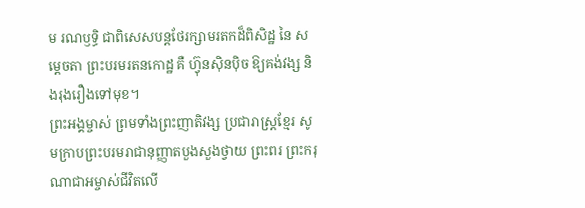ម រណឫទ្ធិ ជាពិសេសបន្តថែរក្សាមរតកដ៏ពិសិដ្ឋ នៃ សម្តេចតា ព្រះបរមរតនកោដ្ឋ គឺ ហ៊្វុនស៊ិនប៉ិច ឱ្យគង់វង្ស និងរុងរឿងទៅមុខ។
ព្រះអង្គម្ចាស់ ព្រមទាំងព្រះញាតិវង្ស ប្រជារាស្ត្រខ្មែរ សូមក្រាបព្រះបរមរាជានុញ្ញាតបួងសួងថ្វាយ ព្រះពរ ព្រះករុណាជាអម្ចាស់ជីវិតលើ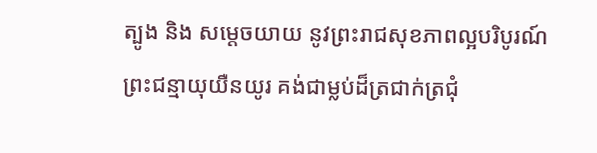ត្បូង និង សម្តេចយាយ នូវព្រះរាជសុខភាពល្អបរិបូរណ៍ ព្រះជន្មាយុយឺនយូរ គង់ជាម្លប់ដ៏ត្រជាក់ត្រជុំ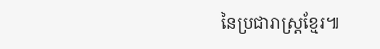នៃប្រជារាស្ត្រខ្មែរ៕